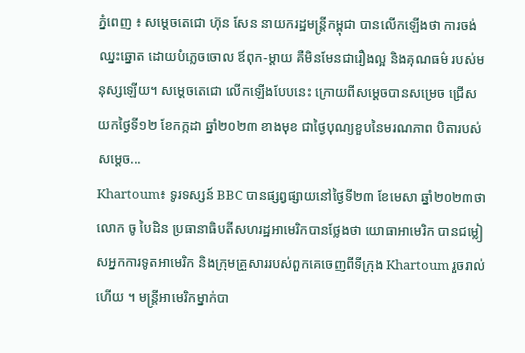ភ្នំពេញ ៖ សម្ដេចតេជោ ហ៊ុន សែន នាយករដ្ឋមន្ដ្រីកម្ពុជា បានលើកឡើងថា ការចង់ឈ្នះឆ្នោត ដោយបំភ្លេចចោល ឪពុក-ម្ដាយ គឺមិនមែនជារឿងល្អ និងគុណធម៌ របស់មនុស្សឡើយ។ សម្ដេចតេជោ លើកឡើងបែបនេះ ក្រោយពីសម្ដេចបានសម្រេច ជ្រើសយកថ្ងៃទី១២ ខែកក្កដា ឆ្នាំ២០២៣ ខាងមុខ ជាថ្ងៃបុណ្យខួបនៃមរណភាព បិតារបស់សម្តេច...
Khartoum៖ ទូរទស្សន៍ BBC បានផ្សព្វផ្សាយនៅថ្ងៃទី២៣ ខែមេសា ឆ្នាំ២០២៣ថា លោក ចូ បៃដិន ប្រធានាធិបតីសហរដ្ឋអាមេរិកបានថ្លែងថា យោធាអាមេរិក បានជម្លៀសអ្នកការទូតអាមេរិក និងក្រុមគ្រួសាររបស់ពួកគេចេញពីទីក្រុង Khartoum រួចរាល់ហើយ ។ មន្ត្រីអាមេរិកម្នាក់បា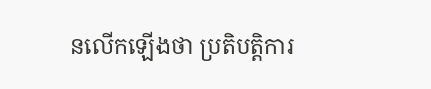នលើកឡើងថា ប្រតិបត្តិការ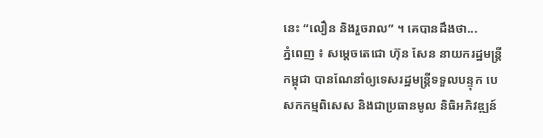នេះ “លឿន និងរួចរាល” ។ គេបានដឹងថា...
ភ្នំពេញ ៖ សម្ដេចតេជោ ហ៊ុន សែន នាយករដ្ឋមន្ត្រីកម្ពុជា បានណែនាំឲ្យទេសរដ្ឋមន្រ្ដីទទួលបន្ទុក បេសកកម្មពិសេស និងជាប្រធានមូល និធិអភិវឌ្ឍន៍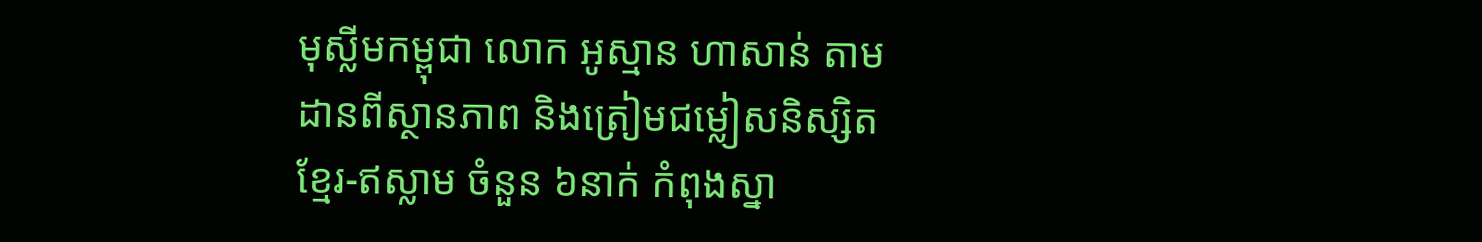មុស្លីមកម្ពុជា លោក អូស្មាន ហាសាន់ តាមដានពីស្ថានភាព និងត្រៀមជម្លៀសនិស្សិតខ្មែរ-ឥស្លាម ចំនួន ៦នាក់ កំពុងស្នា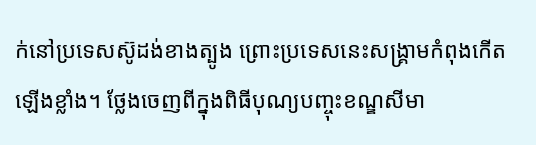ក់នៅប្រទេសស៊ូដង់ខាងត្បូង ព្រោះប្រទេសនេះសង្គ្រាមកំពុងកើតឡើងខ្លាំង។ ថ្លែងចេញពីក្នុងពិធីបុណ្យបញ្ចុះខណ្ឌសីមា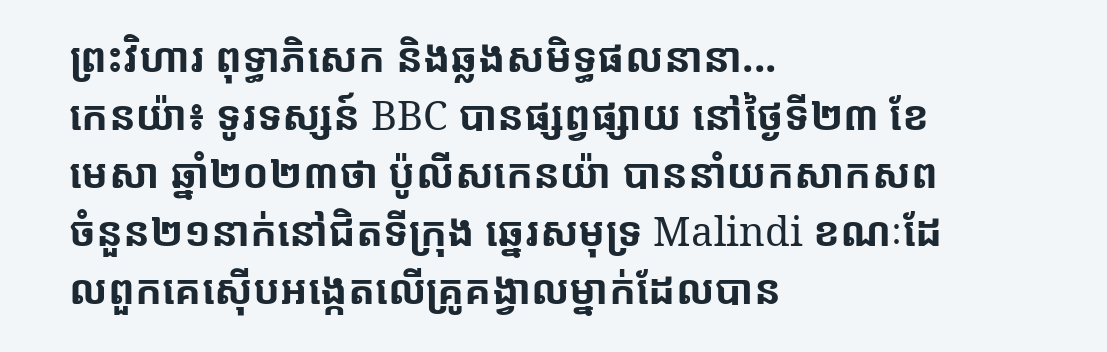ព្រះវិហារ ពុទ្ធាភិសេក និងឆ្លងសមិទ្ធផលនានា...
កេនយ៉ា៖ ទូរទស្សន៍ BBC បានផ្សព្វផ្សាយ នៅថ្ងៃទី២៣ ខែមេសា ឆ្នាំ២០២៣ថា ប៉ូលីសកេនយ៉ា បាននាំយកសាកសព ចំនួន២១នាក់នៅជិតទីក្រុង ឆ្នេរសមុទ្រ Malindi ខណៈដែលពួកគេស៊ើបអង្កេតលើគ្រូគង្វាលម្នាក់ដែលបាន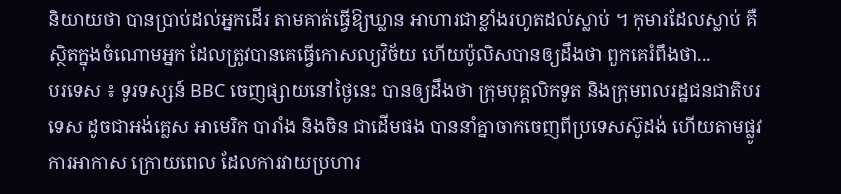និយាយថា បានប្រាប់ដល់អ្នកដើរ តាមគាត់ធ្វើឱ្យឃ្លាន អាហារជាខ្លាំងរហូតដល់ស្លាប់ ។ កុមារដែលស្លាប់ គឺស្ថិតក្នុងចំណោមអ្នក ដែលត្រូវបានគេធ្វើកោសល្យវិច័យ ហើយប៉ូលិសបានឲ្យដឹងថា ពួកគេរំពឹងថា...
បរទេស ៖ ទូរទស្សន៍ BBC ចេញផ្សាយនៅថ្ងៃនេះ បានឲ្យដឹងថា ក្រុមបុគ្គលិកទូត និងក្រុមពលរដ្ឋជនជាតិបរទេស ដូចជាអង់គ្លេស អាមេរិក បារាំង និងចិន ជាដើមផង បាននាំគ្នាចាកចេញពីប្រទេសស៊ូដង់ ហើយតាមផ្លូវការអាកាស ក្រោយពេល ដែលការវាយប្រហារ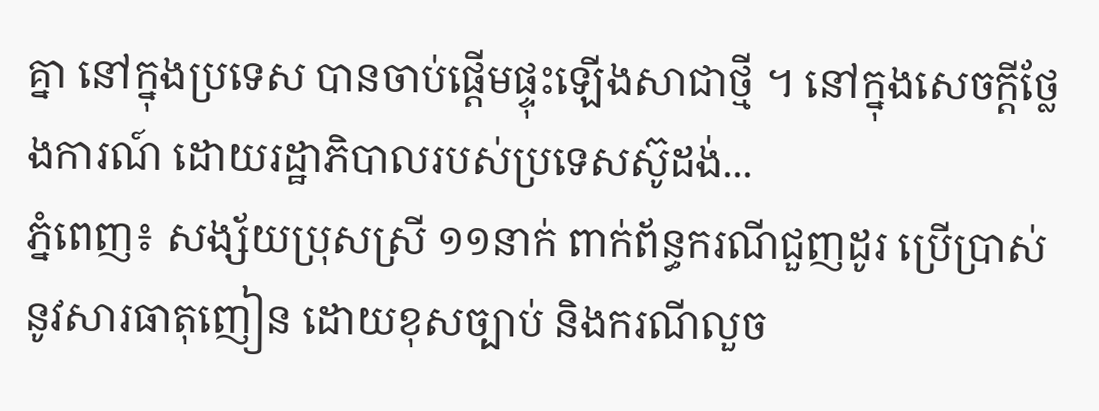គ្នា នៅក្នុងប្រទេស បានចាប់ផ្តើមផ្ទុះឡើងសាជាថ្មី ។ នៅក្នុងសេចក្តីថ្លែងការណ៍ ដោយរដ្ឋាភិបាលរបស់ប្រទេសស៊ូដង់...
ភ្នំពេញ៖ សង្ស័យប្រុសស្រី ១១នាក់ ពាក់ព័ន្ធករណីជួញដូរ ប្រើប្រាស់នូវសារធាតុញៀន ដោយខុសច្បាប់ និងករណីលួច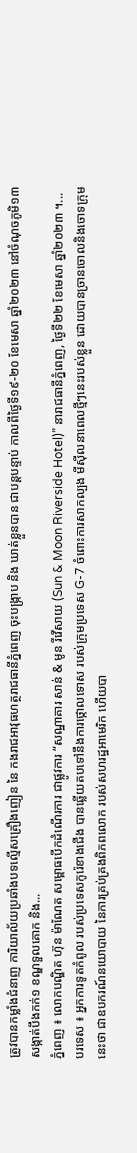ត្រូវបានកម្លាំងជំនាញ ការិយាល័យប្រឆាំងបទល្មើសគ្រឿងញៀន នៃ កងរាជអាវុធហត្ថរាជធានីភ្នំពេញ ចុះបង្ក្រាប និង ឃាត់ខ្លួនបាន ជាបន្តបន្ទាប់ កាលពីថ្ងៃទី១៩-២០ ខែមេសា ឆ្នាំ២០២៣ នៅចំណុចភូមិ១៣ សង្កាត់បឹងកក់១ ខណ្ឌទួលគោក និង...
ភ្នំពេញ ៖ លោកបណ្ឌិត ហ៊ុន ម៉ាណែត សម្ពោធបើកដំណើរការ ជាផ្លូវការ “សណ្ឋាគារ សាន់ & មូន រីវើសាយ (Sun & Moon Riverside Hotel)” នារាជធានីភ្នំពេញ, ថ្ងៃទី២២ ខែមេសា ឆ្នាំ២០២៣ ។...
បរទេស ៖ អ្នកការទូតកំពូល របស់ប្រទេសកូរ៉េខាងជើង បានឆ្លើយតបទៅនឹងការថ្កោលទោស របស់ក្រុមប្រទេស G-7 ចំពោះការសាកល្បង មីស៊ីលនាពេលថ្មីៗនេះរបស់ខ្លួន ដោយបានច្រានចោលនិងចោទក្រុមនេះថា ជាឧបករណ៍នយោបាយ នៃការគ្រប់គ្រងពិភពលោក របស់សហរដ្ឋអាមេរិក ហើយបា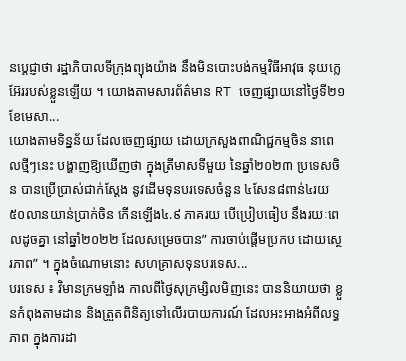នប្តេជ្ញាថា រដ្ឋាភិបាលទីក្រុងព្យុងយ៉ាង នឹងមិនបោះបង់កម្មវិធីអាវុធ នុយក្លេអ៊ែររបស់ខ្លួនឡើយ ។ យោងតាមសារព័ត៌មាន RT ចេញផ្សាយនៅថ្ងៃទី២១ ខែមេសា...
យោងតាមទិន្នន័យ ដែលចេញផ្សាយ ដោយក្រសួងពាណិជ្ជកម្មចិន នាពេលថ្មីៗនេះ បង្ហាញឱ្យឃើញថា ក្នុងត្រីមាសទីមួយ នៃឆ្នាំ២០២៣ ប្រទេសចិន បានប្រើប្រាស់ជាក់ស្តែង នូវដើមទុនបរទេសចំនួន ៤សែន៨ពាន់៤រយ៥០លានយាន់ប្រាក់ចិន កើនឡើង៤.៩ ភាគរយ បើប្រៀបធៀប នឹងរយៈពេលដូចគ្នា នៅឆ្នាំ២០២២ ដែលសម្រេចបាន” ការចាប់ផ្តើមប្រកប ដោយស្ថេរភាព” ។ ក្នុងចំណោមនោះ សហគ្រាសទុនបរទេស...
បរទេស ៖ វិមានក្រមឡាំង កាលពីថ្ងៃសុក្រម្សិលមិញនេះ បាននិយាយថា ខ្លួនកំពុងតាមដាន និងត្រួតពិនិត្យទៅលើរបាយការណ៍ ដែលអះអាងអំពីលទ្ធភាព ក្នុងការដា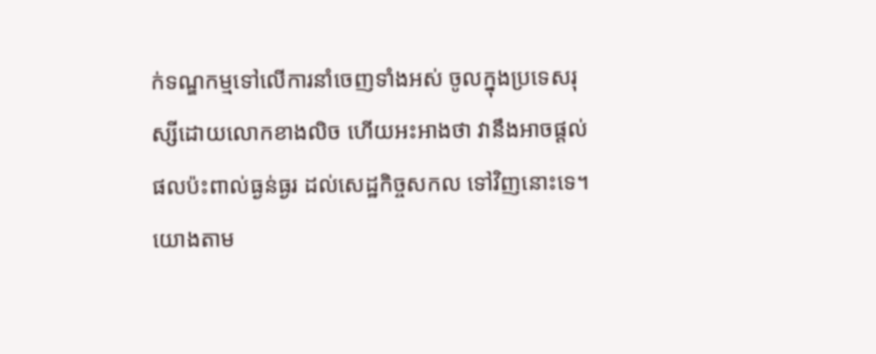ក់ទណ្ឌកម្មទៅលើការនាំចេញទាំងអស់ ចូលក្នុងប្រទេសរុស្សីដោយលោកខាងលិច ហើយអះអាងថា វានឹងអាចផ្តល់ផលប៉ះពាល់ធ្ងន់ធ្ងរ ដល់សេដ្ឋកិច្ចសកល ទៅវិញនោះទេ។ យោងតាម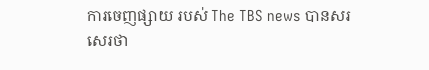ការចេញផ្សាយ របស់ The TBS news បានសរសេរថា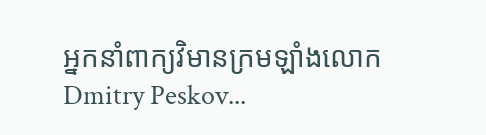អ្នកនាំពាក្យវិមានក្រមឡាំងលោក Dmitry Peskov...